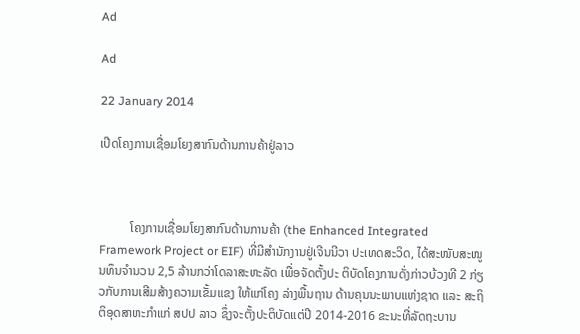Ad

Ad

22 January 2014

ເປີດໂຄງການເຊື່ອມໂຍງສາກົນດ້ານການຄ້າຢູ່ລາວ



          ໂຄງການເຊື່ອມໂຍງສາກົນດ້ານການຄ້າ (the Enhanced Integrated Framework Project or EIF) ທີ່ມີສໍານັກງານຢູ່ເຈີນນີວາ ປະເທດສະວິດ, ໄດ້ສະໜັບສະໜູນທຶນຈໍານວນ 2,5 ລ້ານກວ່າໂດລາສະຫະລັດ ເພື່ອຈັດຕັ້ງປະ ຕິບັດໂຄງການດັ່ງກ່າວບ້ວງທີ 2 ກ່ຽວກັບການເສີມສ້າງຄວາມເຂັ້ມແຂງ ໃຫ້ແກ່ໂຄງ ລ່າງພື້ນຖານ ດ້ານຄຸນນະພາບແຫ່ງຊາດ ແລະ ສະຖິຕິອຸດສາຫະກໍາແກ່ ສປປ ລາວ ຊຶ່ງຈະຕັ້ງປະຕິບັດແຕ່ປີ 2014-2016 ຂະນະທີ່ລັດຖະບານ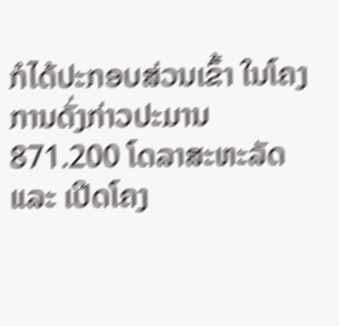ກໍໄດ້ປະກອບສ່ວນເຂົ້າ ໃນໂຄງການດັ່ງກ່າວປະມານ 871.200 ໂດລາສະຫະລັດ ແລະ ເປີດໂຄງ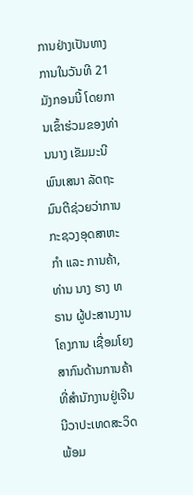ການຢ່າງເປັນທາງການໃນວັນທີ 21 ມັງກອນນີ້ ໂດຍການເຂົ້າຮ່ວມຂອງທ່ານນາງ ເຂັມມະນີ ພົນເສນາ ລັດຖະມົນຕີຊ່ວຍວ່າການກະຊວງອຸດສາຫະກໍາ ແລະ ການຄ້າ, ທ່ານ ນາງ ຮາງ ທຣານ ຜູ້ປະສານງານໂຄງການ ເຊື່ອມໂຍງສາກົນດ້ານການຄ້າທີ່ສໍານັກງານຢູ່ເຈີນນີວາປະເທດສະວິດພ້ອມ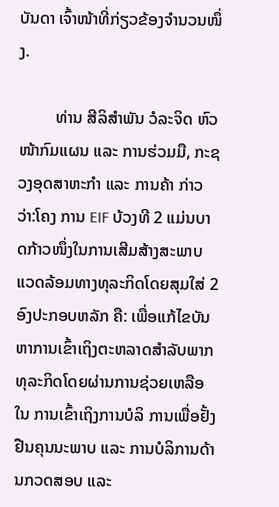ບັນດາ ເຈົ້າໜ້າທີ່ກ່ຽວຂ້ອງຈຳນວນໜຶ່ງ.

         ທ່ານ ສີລິສໍາພັນ ວໍລະຈິດ ຫົວໜ້າກົມແຜນ ແລະ ການຮ່ວມມື, ກະຊວງອຸດສາຫະກໍາ ແລະ ການຄ້າ ກ່າວວ່າ:ໂຄງ ການ EIF ບ້ວງທີ 2 ແມ່ນບາດກ້າວໜຶ່ງໃນການເສີມສ້າງສະພາບແວດລ້ອມທາງທຸລະກິດໂດຍສຸມໃສ່ 2 ອົງປະກອບຫລັກ ຄື: ເພື່ອແກ້ໄຂບັນຫາການເຂົ້າເຖິງຕະຫລາດສໍາລັບພາກທຸລະກິດໂດຍຜ່ານການຊ່ວຍເຫລືອໃນ ການເຂົ້າເຖິງການບໍລິ ການເພື່ອຢັ້ງຢືນຄຸນນະພາບ ແລະ ການບໍລິການດ້ານກວດສອບ ແລະ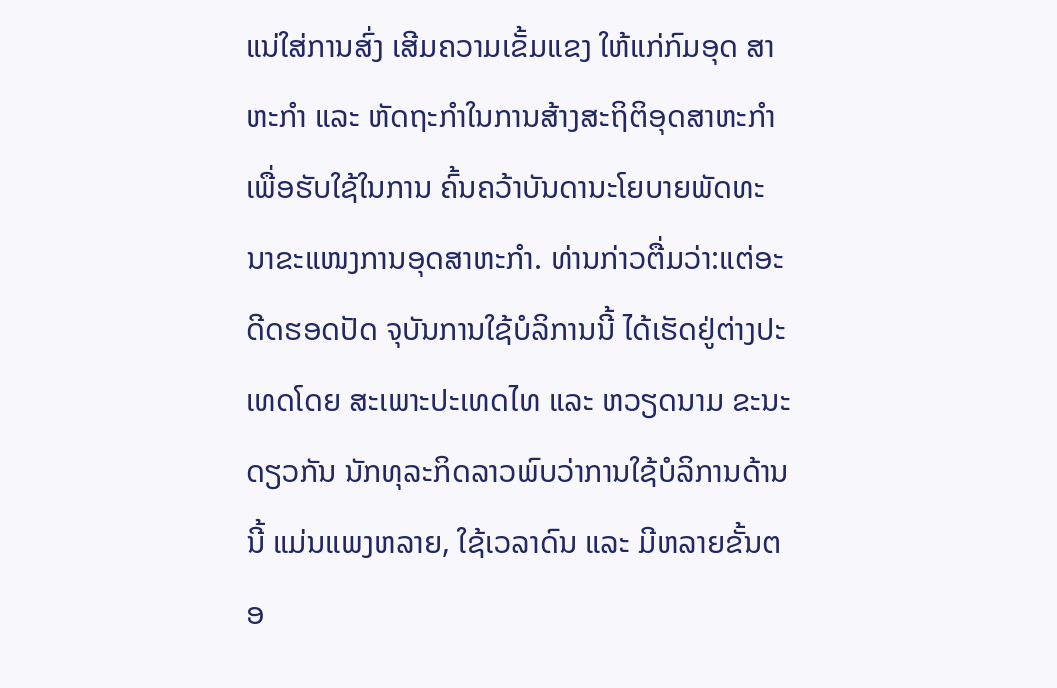ແນ່ໃສ່ການສົ່ງ ເສີມຄວາມເຂັ້ມແຂງ ໃຫ້ແກ່ກົມອຸດ ສາຫະກໍາ ແລະ ຫັດຖະກໍາໃນການສ້າງສະຖິຕິອຸດສາຫະກໍາເພື່ອຮັບໃຊ້ໃນການ ຄົ້ນຄວ້າບັນດານະໂຍບາຍພັດທະ ນາຂະແໜງການອຸດສາຫະກໍາ. ທ່ານກ່າວຕື່ມວ່າ:ແຕ່ອະດີດຮອດປັດ ຈຸບັນການໃຊ້ບໍລິການນີ້ ໄດ້ເຮັດຢູ່ຕ່າງປະເທດໂດຍ ສະເພາະປະເທດໄທ ແລະ ຫວຽດນາມ ຂະນະດຽວກັນ ນັກທຸລະກິດລາວພົບວ່າການໃຊ້ບໍລິການດ້ານນີ້ ແມ່ນແພງຫລາຍ, ໃຊ້ເວລາດົນ ແລະ ມີຫລາຍຂັ້ນຕອ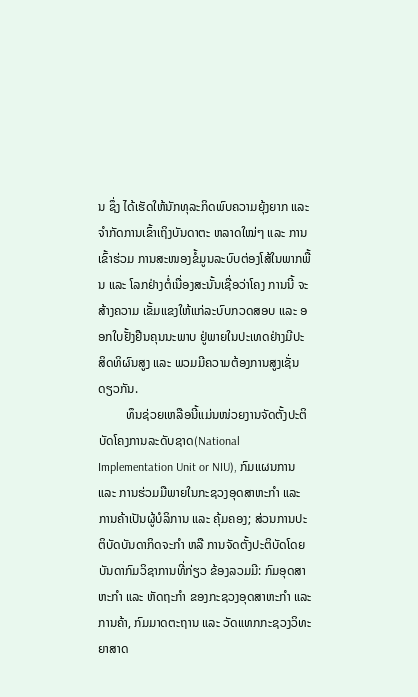ນ ຊຶ່ງ ໄດ້ເຮັດໃຫ້ນັກທຸລະກິດພົບຄວາມຍຸ້ງຍາກ ແລະ ຈໍາກັດການເຂົ້າເຖິງບັນດາຕະ ຫລາດໃໝ່ໆ ແລະ ການເຂົ້າຮ່ວມ ການສະໜອງຂໍ້ມູນລະບົບຕ່ອງໂສ້ໃນພາກພື້ນ ແລະ ໂລກຢ່າງຕໍ່ເນື່ອງສະນັ້ນເຊື່ອວ່າໂຄງ ການນີ້ ຈະສ້າງຄວາມ ເຂັ້ມແຂງໃຫ້ແກ່ລະບົບກວດສອບ ແລະ ອອກໃບຢັ້ງຢືນຄຸນນະພາບ ຢູ່ພາຍໃນປະເທດຢ່າງມີປະ ສິດທິຜົນສູງ ແລະ ພວມມີຄວາມຕ້ອງການສູງເຊັ່ນດຽວກັນ.
         ທຶນຊ່ວຍເຫລືອນີ້ແມ່ນໜ່ວຍງານຈັດຕັ້ງປະຕິບັດໂຄງການລະດັບຊາດ(National Implementation Unit or NIU), ກົມແຜນການ ແລະ ການຮ່ວມມືພາຍໃນກະຊວງອຸດສາຫະກໍາ ແລະ ການຄ້າເປັນຜູ້ບໍລິການ ແລະ ຄຸ້ມຄອງ; ສ່ວນການປະຕິບັດບັນດາກິດຈະກໍາ ຫລື ການຈັດຕັ້ງປະຕິບັດໂດຍບັນດາກົມວິຊາການທີ່ກ່ຽວ ຂ້ອງລວມມີ: ກົມອຸດສາຫະກໍາ ແລະ ຫັດຖະກໍາ ຂອງກະຊວງອຸດສາຫະກໍາ ແລະ ການຄ້າ, ກົມມາດຕະຖານ ແລະ ວັດແທກກະຊວງວິທະຍາສາດ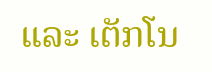ແລະ ເຕັກໂນ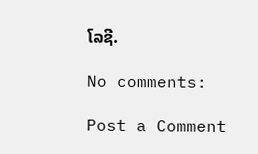ໂລຊີ.

No comments:

Post a Comment